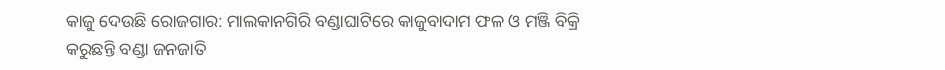କାଜୁ ଦେଉଛି ରୋଜଗାର: ମାଲକାନଗିରି ବଣ୍ଡାଘାଟିରେ କାଜୁବାଦାମ ଫଳ ଓ ମଞ୍ଜି ବିକ୍ରି କରୁଛନ୍ତି ବଣ୍ଡା ଜନଜାତି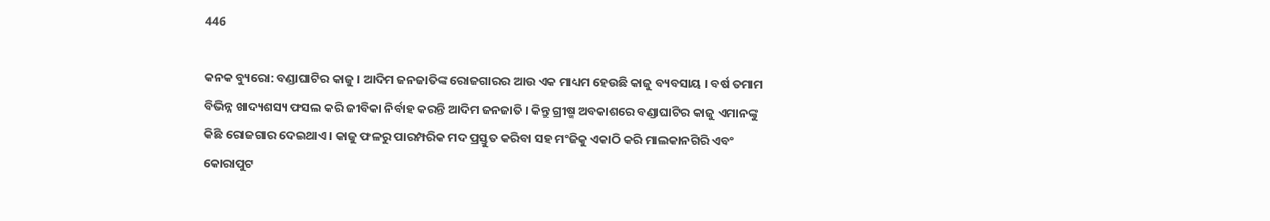446

କନକ ବ୍ୟୁରୋ: ବଣ୍ଡାଘାଟିର କାଜୁ । ଆଦିମ ଜନଜାତିଙ୍କ ରୋଜଗାରର ଆଉ ଏକ ମାଧ୍ୟମ ହେଉଛି କାଜୁ ବ୍ୟବସାୟ । ବର୍ଷ ତମାମ ବିଭିନ୍ନ ଖାଦ୍ୟଶସ୍ୟ ଫସଲ କରି ଜୀବିକା ନିର୍ବାହ କରନ୍ତି ଆଦିମ ଜନଜାତି । କିନ୍ତୁ ଗ୍ରୀଷ୍ମ ଅବକାଶରେ ବଣ୍ଡାଘାଟିର କାଜୁ ଏମାନଙ୍କୁ କିଛି ରୋଜଗାର ଦେଇଥାଏ । କାଜୁ ଫଳରୁ ପାରମ୍ପରିକ ମଦ ପ୍ରସ୍ତୁତ କରିବା ସହ ମଂଜିକୁ ଏକାଠି କରି ମାଲକାନଗିରି ଏବଂ କୋରାପୁଟ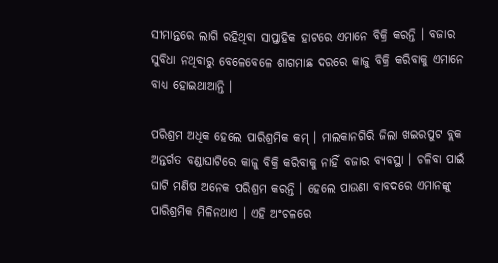ସୀମାନ୍ତରେ ଲାଗି ରହିଥିବା ସାପ୍ତାହିକ ହାଟରେ ଏମାନେ ବିକ୍ରି କରନ୍ତି । ବଜାର ସୁବିଧା ନଥିବାରୁ ବେଳେବେଳେ ଶାଗମାଛ ଦରରେ କାଜୁ ବିକ୍ରି କରିବାକୁ ଏମାନେ ବାଧ୍ୟ ହୋଇଥାଆନ୍ତି ।

ପରିଶ୍ରମ ଅଧିକ ହେଲେ ପାରିଶ୍ରମିକ କମ୍ । ମାଲକାନଗିରି ଜିଲା ଖଇରପୁଟ ବ୍ଲକ ଅନ୍ତର୍ଗତ ବଣ୍ଡାଘାଟିରେ କାଜୁ ବିକ୍ରି କରିବାକୁ ନାହିଁ ବଜାର ବ୍ୟବସ୍ଥା । ଚଳିବା ପାଇଁ ଘାଟି ମଣିଷ ଅନେକ ପରିଶ୍ରମ କରନ୍ତି । ହେଲେ ପାଉଣା ବାବଦରେ ଏମାନଙ୍କୁ ପାରିଶ୍ରମିକ ମିଳିନଥାଏ । ଏହି ଅଂଚଳରେ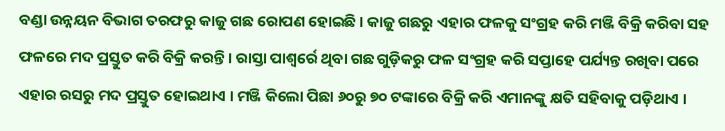ବଣ୍ଡା ଉନ୍ନୟନ ବିଭାଗ ତରଫରୁ କାଜୁ ଗଛ ରୋପଣ ହୋଇଛି । କାଜୁ ଗଛରୁ ଏହାର ଫଳକୁ ସଂଗ୍ରହ କରି ମଞ୍ଜି ବିକ୍ରି କରିବା ସହ ଫଳରେ ମଦ ପ୍ରସ୍ତୁତ କରି ବିକ୍ରି କରନ୍ତି । ରାସ୍ତା ପାଶ୍ୱର୍ରେ ଥିବା ଗଛ ଗୁଡ଼ିକରୁ ଫଳ ସଂଗ୍ରହ କରି ସପ୍ତାହେ ପର୍ଯ୍ୟନ୍ତ ରଖିବା ପରେ ଏହାର ରସରୁ ମଦ ପ୍ରସ୍ତୁତ ହୋଇଥାଏ । ମଞ୍ଜି କିଲୋ ପିଛା ୬୦ରୁ ୭୦ ଟଙ୍କାରେ ବିକ୍ରି କରି ଏମାନଙ୍କୁ କ୍ଷତି ସହିବାକୁ ପଡ଼ିଥାଏ ।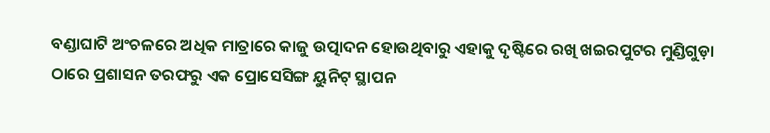ବଣ୍ଡାଘାଟି ଅଂଚଳରେ ଅଧିକ ମାତ୍ରାରେ କାଜୁ ଉତ୍ପାଦନ ହୋଉଥିବାରୁ ଏହାକୁ ଦୃଷ୍ଟିରେ ରଖି ଖଇରପୁଟର ମୁଣ୍ଡିଗୁଡ଼ା ଠାରେ ପ୍ରଶାସନ ତରଫରୁ ଏକ ପ୍ରୋସେସିଙ୍ଗ ୟୁନିଟ୍ ସ୍ଥାପନ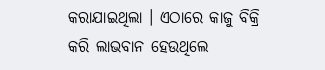କରାଯାଇଥିଲା । ଏଠାରେ କାଜୁ ବିକ୍ରି କରି ଲାଭବାନ ହେଉଥିଲେ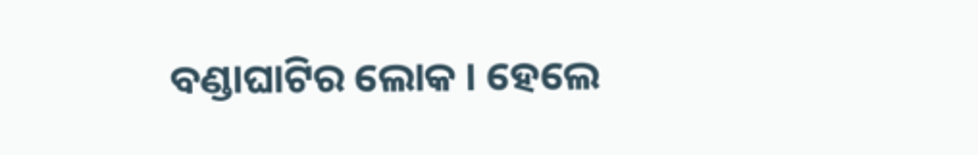ବଣ୍ଡାଘାଟିର ଲୋକ । ହେଲେ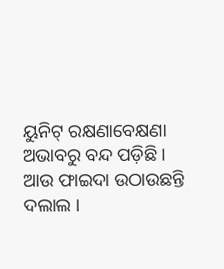ୟୁନିଟ୍ ରକ୍ଷଣାବେକ୍ଷଣା ଅଭାବରୁ ବନ୍ଦ ପଡ଼ିଛି । ଆଉ ଫାଇଦା ଉଠାଉଛନ୍ତି ଦଲାଲ ।